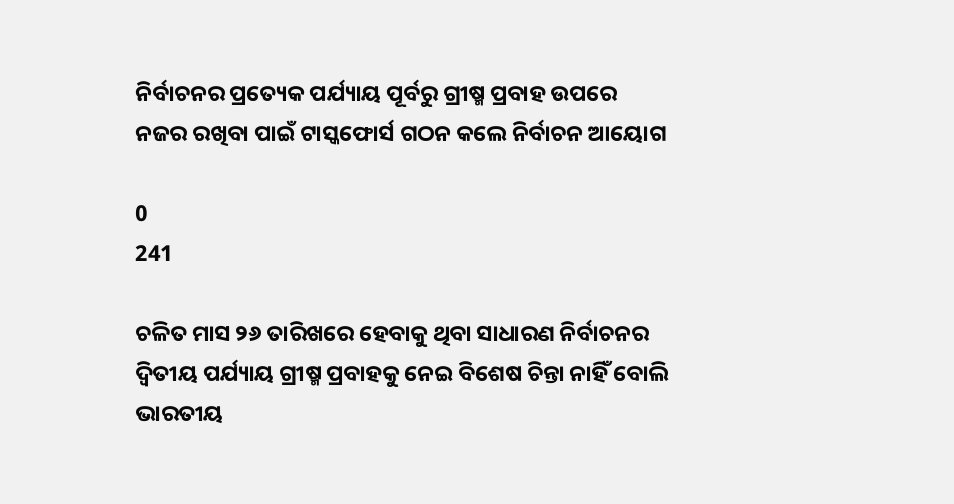ନିର୍ବାଚନର ପ୍ରତ୍ୟେକ ପର୍ଯ୍ୟାୟ ପୂର୍ବରୁ ଗ୍ରୀଷ୍ମ ପ୍ରବାହ ଉପରେ ନଜର ରଖିବା ପାଇଁ ଟାସ୍କଫୋର୍ସ ଗଠନ କଲେ ନିର୍ବାଚନ ଆୟୋଗ

0
241

ଚଳିତ ମାସ ୨୬ ତାରିଖରେ ହେବାକୁ ଥିବା ସାଧାରଣ ନିର୍ବାଚନର ଦ୍ୱିତୀୟ ପର୍ଯ୍ୟାୟ ଗ୍ରୀଷ୍ମ ପ୍ରବାହକୁ ନେଇ ବିଶେଷ ଚିନ୍ତା ନାହିଁ ବୋଲି ଭାରତୀୟ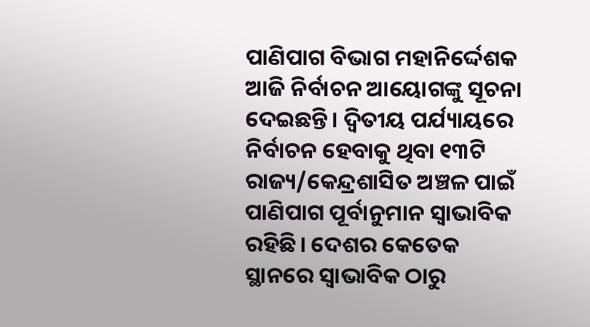ପାଣିପାଗ ବିଭାଗ ମହାନିର୍ଦ୍ଦେଶକ ଆଜି ନିର୍ବାଚନ ଆୟୋଗଙ୍କୁ ସୂଚନା ଦେଇଛନ୍ତି। ଦ୍ୱିତୀୟ ପର୍ଯ୍ୟାୟରେ ନିର୍ବାଚନ ହେବାକୁ ଥିବା ୧୩ଟି ରାଜ୍ୟ/କେନ୍ଦ୍ରଶାସିତ ଅଞ୍ଚଳ ପାଇଁ ପାଣିପାଗ ପୂର୍ବାନୁମାନ ସ୍ୱାଭାବିକ ରହିଛି। ଦେଶର କେତେକ ସ୍ଥାନରେ ସ୍ୱାଭାବିକ ଠାରୁ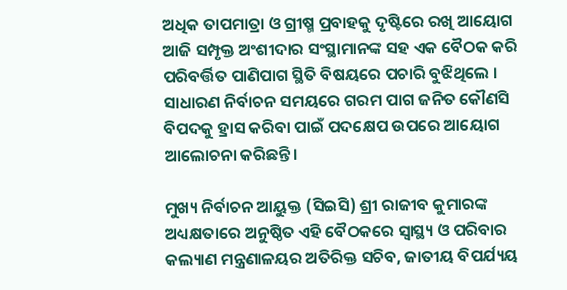ଅଧିକ ତାପମାତ୍ରା ଓ ଗ୍ରୀଷ୍ମ ପ୍ରବାହକୁ ଦୃଷ୍ଟିରେ ରଖି ଆୟୋଗ ଆଜି ସମ୍ପୃକ୍ତ ଅଂଶୀଦାର ସଂସ୍ଥାମାନଙ୍କ ସହ ଏକ ବୈଠକ କରି ପରିବର୍ତ୍ତିତ ପାଣିପାଗ ସ୍ଥିତି ବିଷୟରେ ପଚାରି ବୁଝିଥିଲେ । ସାଧାରଣ ନିର୍ବାଚନ ସମୟରେ ଗରମ ପାଗ ଜନିତ କୌଣସି ବିପଦକୁ ହ୍ରାସ କରିବା ପାଇଁ ପଦକ୍ଷେପ ଉପରେ ଆୟୋଗ ଆଲୋଚନା କରିଛନ୍ତି।

ମୁଖ୍ୟ ନିର୍ବାଚନ ଆୟୁକ୍ତ (ସିଇସି) ଶ୍ରୀ ରାଜୀବ କୁମାରଙ୍କ ଅଧ୍ୟକ୍ଷତାରେ ଅନୁଷ୍ଠିତ ଏହି ବୈଠକରେ ସ୍ୱାସ୍ଥ୍ୟ ଓ ପରିବାର କଲ୍ୟାଣ ମନ୍ତ୍ରଣାଳୟର ଅତିରିକ୍ତ ସଚିବ, ଜାତୀୟ ବିପର୍ଯ୍ୟୟ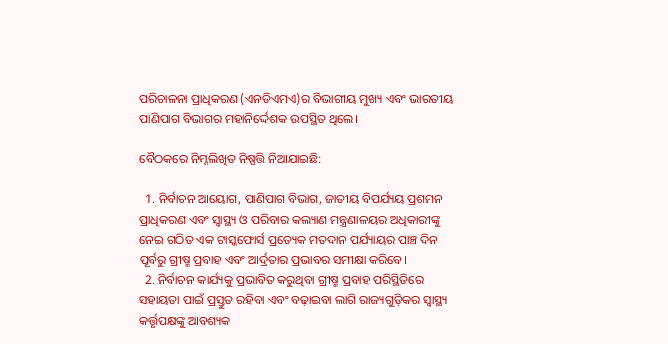ପରିଚାଳନା ପ୍ରାଧିକରଣ (ଏନଡିଏମଏ)ର ବିଭାଗୀୟ ମୁଖ୍ୟ ଏବଂ ଭାରତୀୟ ପାଣିପାଗ ବିଭାଗର ମହାନିର୍ଦ୍ଦେଶକ ଉପସ୍ଥିତ ଥିଲେ।

ବୈଠକରେ ନିମ୍ନଲିଖିତ ନିଷ୍ପତ୍ତି ନିଆଯାଇଛି:

  1. ନିର୍ବାଚନ ଆୟୋଗ, ପାଣିପାଗ ବିଭାଗ, ଜାତୀୟ ବିପର୍ଯ୍ୟୟ ପ୍ରଶମନ ପ୍ରାଧିକରଣ ଏବଂ ସ୍ୱାସ୍ଥ୍ୟ ଓ ପରିବାର କଲ୍ୟାଣ ମନ୍ତ୍ରଣାଳୟର ଅଧିକାରୀଙ୍କୁ ନେଇ ଗଠିତ ଏକ ଟାସ୍କଫୋର୍ସ ପ୍ରତ୍ୟେକ ମତଦାନ ପର୍ଯ୍ୟାୟର ପାଞ୍ଚ ଦିନ ପୂର୍ବରୁ ଗ୍ରୀଷ୍ମ ପ୍ରବାହ ଏବଂ ଆର୍ଦ୍ରତାର ପ୍ରଭାବର ସମୀକ୍ଷା କରିବେ।
  2. ନିର୍ବାଚନ କାର୍ଯ୍ୟକୁ ପ୍ରଭାବିତ କରୁଥିବା ଗ୍ରୀଷ୍ମ ପ୍ରବାହ ପରିସ୍ଥିତିରେ ସହାୟତା ପାଇଁ ପ୍ରସ୍ତୁତ ରହିବା ଏବଂ ବଢ଼ାଇବା ଲାଗି ରାଜ୍ୟଗୁଡ଼ିକର ସ୍ୱାସ୍ଥ୍ୟ କର୍ତ୍ତୃପକ୍ଷଙ୍କୁ ଆବଶ୍ୟକ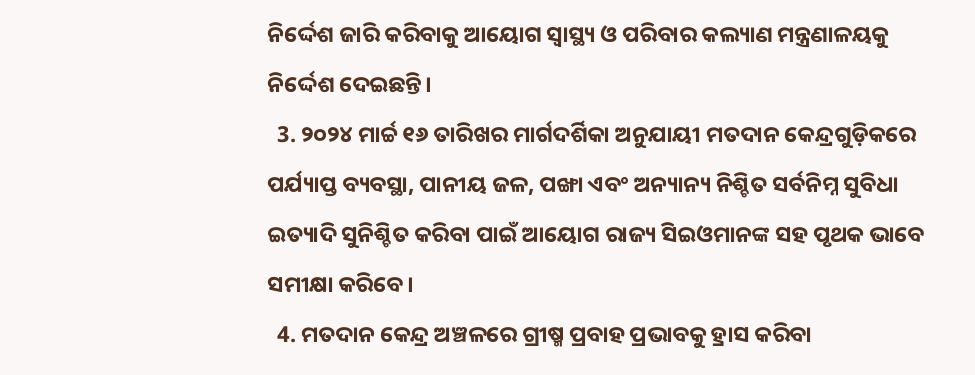ନିର୍ଦ୍ଦେଶ ଜାରି କରିବାକୁ ଆୟୋଗ ସ୍ୱାସ୍ଥ୍ୟ ଓ ପରିବାର କଲ୍ୟାଣ ମନ୍ତ୍ରଣାଳୟକୁ ନିର୍ଦ୍ଦେଶ ଦେଇଛନ୍ତି।
  3. ୨୦୨୪ ମାର୍ଚ୍ଚ ୧୬ ତାରିଖର ମାର୍ଗଦର୍ଶିକା ଅନୁଯାୟୀ ମତଦାନ କେନ୍ଦ୍ରଗୁଡ଼ିକରେ ପର୍ଯ୍ୟାପ୍ତ ବ୍ୟବସ୍ଥା, ପାନୀୟ ଜଳ, ପଙ୍ଖା ଏବଂ ଅନ୍ୟାନ୍ୟ ନିଶ୍ଚିତ ସର୍ବନିମ୍ନ ସୁବିଧା ଇତ୍ୟାଦି ସୁନିଶ୍ଚିତ କରିବା ପାଇଁ ଆୟୋଗ ରାଜ୍ୟ ସିଇଓମାନଙ୍କ ସହ ପୃଥକ ଭାବେ ସମୀକ୍ଷା କରିବେ।
  4. ମତଦାନ କେନ୍ଦ୍ର ଅଞ୍ଚଳରେ ଗ୍ରୀଷ୍ମ ପ୍ରବାହ ପ୍ରଭାବକୁ ହ୍ରାସ କରିବା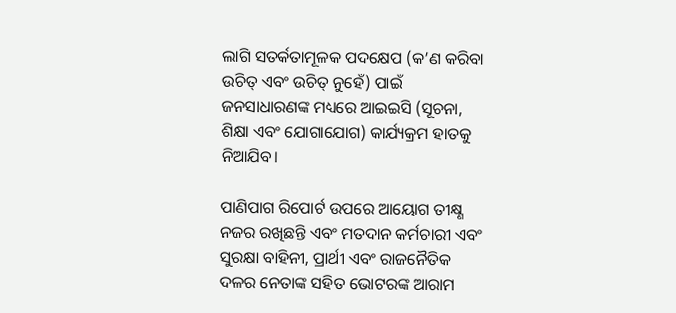ଲାଗି ସତର୍କତାମୂଳକ ପଦକ୍ଷେପ (କ’ଣ କରିବା ଉଚିତ୍‌ ଏବଂ ଉଚିତ୍‌ ନୁହେଁ) ପାଇଁ ଜନସାଧାରଣଙ୍କ ମଧ୍ୟରେ ଆଇଇସି (ସୂଚନା, ଶିକ୍ଷା ଏବଂ ଯୋଗାଯୋଗ) କାର୍ଯ୍ୟକ୍ରମ ହାତକୁ ନିଆଯିବ।

ପାଣିପାଗ ରିପୋର୍ଟ ଉପରେ ଆୟୋଗ ତୀକ୍ଷ୍ଣ ନଜର ରଖିଛନ୍ତି ଏବଂ ମତଦାନ କର୍ମଚାରୀ ଏବଂ ସୁରକ୍ଷା ବାହିନୀ, ପ୍ରାର୍ଥୀ ଏବଂ ରାଜନୈତିକ ଦଳର ନେତାଙ୍କ ସହିତ ଭୋଟରଙ୍କ ଆରାମ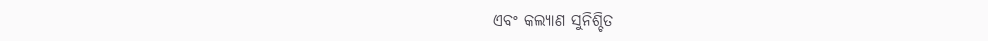ଏବଂ କଲ୍ୟାଣ ସୁନିଶ୍ଚିତ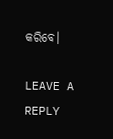କରିବେ।

LEAVE A REPLY